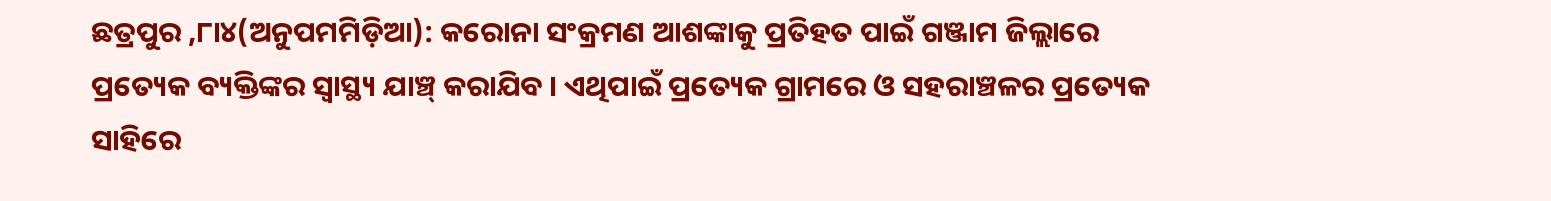ଛତ୍ରପୁର ,୮ା୪(ଅନୁପମମିଡ଼ିଆ): କରୋନା ସଂକ୍ରମଣ ଆଶଙ୍କାକୁ ପ୍ରତିହତ ପାଇଁ ଗଞ୍ଜାମ ଜିଲ୍ଲାରେ ପ୍ରତ୍ୟେକ ବ୍ୟକ୍ତିଙ୍କର ସ୍ୱାସ୍ଥ୍ୟ ଯାଞ୍ଚ୍ କରାଯିବ । ଏଥିପାଇଁ ପ୍ରତ୍ୟେକ ଗ୍ରାମରେ ଓ ସହରାଞ୍ଚଳର ପ୍ରତ୍ୟେକ ସାହିରେ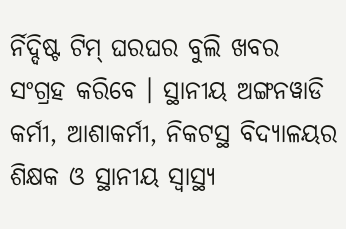ର୍ନିଦ୍ଦିଷ୍ଟ ଟିମ୍ ଘରଘର ବୁଲି ଖବର ସଂଗ୍ରହ କରିବେ । ସ୍ଥାନୀୟ ଅଙ୍ଗନୱାଡି କର୍ମୀ, ଆଶାକର୍ମୀ, ନିକଟସ୍ଥ ବିଦ୍ୟାଳୟର ଶିକ୍ଷକ ଓ ସ୍ଥାନୀୟ ସ୍ୱାସ୍ଥ୍ୟ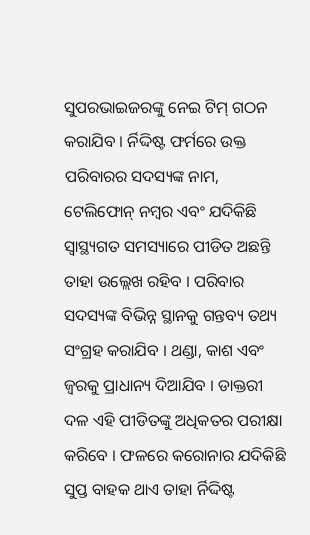ସୁପରଭାଇଜରଙ୍କୁ ନେଇ ଟିମ୍ ଗଠନ କରାଯିବ । ର୍ନିଦ୍ଦିଷ୍ଟ ଫର୍ମରେ ଉକ୍ତ ପରିବାରର ସଦସ୍ୟଙ୍କ ନାମ, ଟେଲିଫୋନ୍ ନମ୍ବର ଏବଂ ଯଦିକିଛି ସ୍ୱାସ୍ଥ୍ୟଗତ ସମସ୍ୟାରେ ପୀଡିତ ଅଛନ୍ତି ତାହା ଉଲ୍ଲେଖ ରହିବ । ପରିବାର ସଦସ୍ୟଙ୍କ ବିଭିନ୍ନ ସ୍ଥାନକୁ ଗନ୍ତବ୍ୟ ତଥ୍ୟ ସଂଗ୍ରହ କରାଯିବ । ଥଣ୍ଡା, କାଶ ଏବଂ ଜ୍ୱରକୁ ପ୍ରାଧାନ୍ୟ ଦିଆଯିବ । ଡାକ୍ତରୀ ଦଳ ଏହି ପୀଡିତଙ୍କୁ ଅଧିକତର ପରୀକ୍ଷା କରିବେ । ଫଳରେ କରୋନାର ଯଦିକିଛି ସୁପ୍ତ ବାହକ ଥାଏ ତାହା ର୍ନିଦ୍ଦିଷ୍ଟ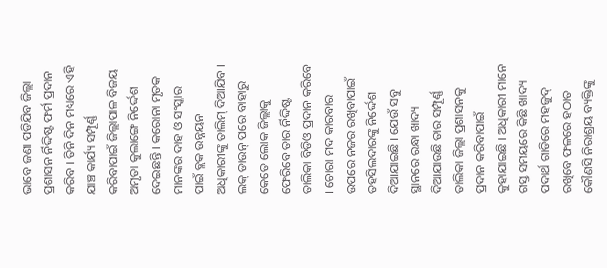ଭାବେ ଜଣା ପଡିଯିବ ଜିଲ୍ଲା ପ୍ରଶାସନ ର୍ନିଦ୍ଦିଷ୍ଟ ଫର୍ମ ପ୍ରଦାନ କରିବ । ତିନି ଦିନ ମଧ୍ୟରେ ଏହି ଯାଞ୍ଚ କାର୍ଯ୍ୟ ସମ୍ପୂର୍ଣ୍ଣ କରିବାପାଇଁ ଜିଲ୍ଲାପାଳ ବିଜୟ ଅମୃତା କୁଲାଙ୍ଗେ ନିର୍ଦ୍ଦେଶ ଦେଇଛନ୍ତି । କରୋନା ମୃତକ ମାନଙ୍କର ଦାହ ଓ ସଂସ୍କାର ପାଇଁ ବ୍ଲକ ଉନ୍ନୟନ ଅଧିକାରୀଙ୍କୁ ତାଲିମ୍ ଦିଆଯିବ । ଲକ୍ ଡାଉନ୍ ପରେ ବାହାରୁ କେତେ ଲୋକ ଜିଲ୍ଲାକୁ ଫେରିବେ ତାର ର୍ନିଦ୍ଦିଷ୍ଟ ତାଲିକା ବିଡିଓ ପ୍ରଦାନ କରିବେ । ଚୋରା ମଦ କାରବାର ଉପରେ ନଜର ରଖିବାପାଇଁ ତହସିଲଦାରଙ୍କୁ ନିର୍ଦ୍ଦେଶ ଦିଆଯାଇଛି । ଯେଉଁ ସବୁ ସ୍ଥାନରେ ରନ୍ଧା ଖାଦ୍ୟ ଦିଆଯାଉଛି ତାର ସମ୍ପୂର୍ଣ୍ଣ ତାଲିକା ଜିଲ୍ଲା ପ୍ରଶାସନକୁ ପ୍ରଦାନ କରିବାପାଇଁ କୁହାଯାଇଛି । ଅଧିକାରୀ ମାନେ ଗସ୍ତ ସମୟରେ କିଛି ଖାଦ୍ୟ ପଦାର୍ଥ ଗାଡିରେ ମହଜୁଦ୍ ରଖିବେ ଫଳରେ ହଠାତ କୌଣସି ନିରାଶ୍ରୟ ବ୍ୟକ୍ତିଙ୍କୁ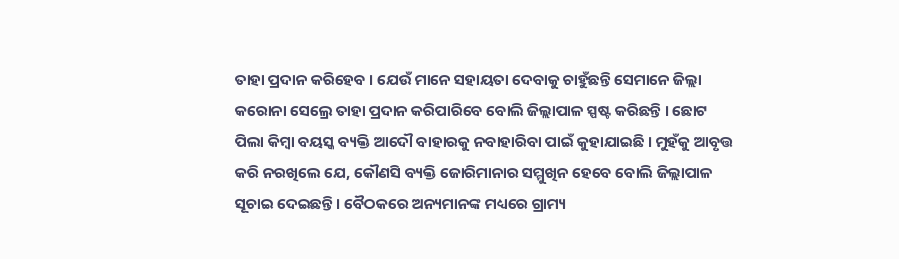ତାହା ପ୍ରଦାନ କରିହେବ । ଯେଉଁ ମାନେ ସହାୟତା ଦେବାକୁ ଚାହୁଁଛନ୍ତି ସେମାନେ ଜିଲ୍ଲା କରୋନା ସେଲ୍ରେ ତାହା ପ୍ରଦାନ କରିପାରିବେ ବୋଲି ଜିଲ୍ଲାପାଳ ସ୍ପଷ୍ଟ କରିଛନ୍ତି । ଛୋଟ ପିଲା କିମ୍ବା ବୟସ୍କ ବ୍ୟକ୍ତି ଆଦୌ ବାହାରକୁ ନବାହାରିବା ପାଇଁ କୁହାଯାଇଛି । ମୁହଁକୁ ଆବୃତ୍ତ କରି ନରଖିଲେ ଯେ, କୌଣସି ବ୍ୟକ୍ତି ଜୋରିମାନାର ସମ୍ମୁଖିନ ହେବେ ବୋଲି ଜିଲ୍ଲାପାଳ ସୂଚାଇ ଦେଇଛନ୍ତି । ବୈଠକରେ ଅନ୍ୟମାନଙ୍କ ମଧ୍ୟରେ ଗ୍ରାମ୍ୟ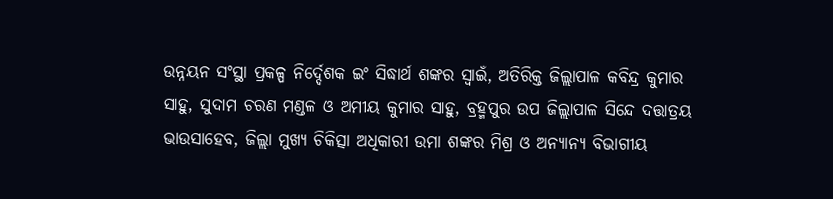ଉନ୍ନୟନ ସଂସ୍ଥା ପ୍ରକଳ୍ପ ନିର୍ଦ୍ଦେଶକ ଇଂ ସିଦ୍ଧାର୍ଥ ଶଙ୍କର ସ୍ୱାଇଁ, ଅତିରିକ୍ତ ଜିଲ୍ଲାପାଳ କବିନ୍ଦ୍ର କୁମାର ସାହୁ, ସୁଦାମ ଚରଣ ମଣ୍ଡଳ ଓ ଅମୀୟ କୁମାର ସାହୁ, ବ୍ରହ୍ମପୁର ଉପ ଜିଲ୍ଲାପାଳ ସିନ୍ଦେ ଦତ୍ତାତ୍ରୟ ଭାଉସାହେବ, ଜିଲ୍ଲା ମୁଖ୍ୟ ଚିକିତ୍ସା ଅଧିକାରୀ ଉମା ଶଙ୍କର ମିଶ୍ର ଓ ଅନ୍ୟାନ୍ୟ ବିଭାଗୀୟ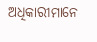ଅଧିକାରୀମାନେ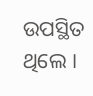ଉପସ୍ଥିତ ଥିଲେ ।